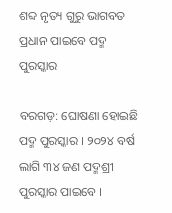ଶବ୍ଦ ନୃତ୍ୟ ଗୁରୁ ଭାଗବତ ପ୍ରଧାନ ପାଇବେ ପଦ୍ମ ପୁରସ୍କାର

ବରଗଡ଼: ଘୋଷଣା ହୋଇଛି ପଦ୍ମ ପୁରସ୍କାର । ୨୦୨୪ ବର୍ଷ ଲାଗି ୩୪ ଜଣ ପଦ୍ମଶ୍ରୀ ପୁରସ୍କାର ପାଇବେ ।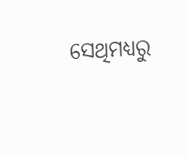ସେଥିମଧ୍ୟରୁ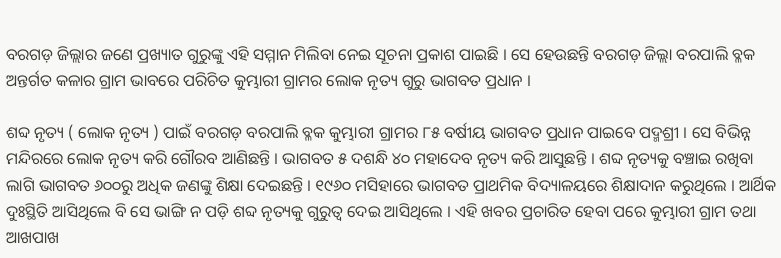ବରଗଡ଼ ଜିଲ୍ଲାର ଜଣେ ପ୍ରଖ୍ୟାତ ଗୁରୁଙ୍କୁ ଏହି ସମ୍ମାନ ମିଲିବା ନେଇ ସୂଚନା ପ୍ରକାଶ ପାଇଛି । ସେ ହେଉଛନ୍ତି ବରଗଡ଼ ଜିଲ୍ଲା ବରପାଲି ବ୍ଳକ ଅନ୍ତର୍ଗତ କଳାର ଗ୍ରାମ ଭାବରେ ପରିଚିତ କୁମ୍ଭାରୀ ଗ୍ରାମର ଲୋକ ନୃତ୍ୟ ଗୁରୁ ଭାଗବତ ପ୍ରଧାନ ।

ଶବ୍ଦ ନୃତ୍ୟ ( ଲୋକ ନୃତ୍ୟ ) ପାଇଁ ବରଗଡ଼ ବରପାଲି ବ୍ଳକ କୁମ୍ଭାରୀ ଗ୍ରାମର ୮୫ ବର୍ଷୀୟ ଭାଗବତ ପ୍ରଧାନ ପାଇବେ ପଦ୍ମଶ୍ରୀ । ସେ ବିଭିନ୍ନ ମନ୍ଦିରରେ ଲୋକ ନୃତ୍ୟ କରି ଗୌରବ ଆଣିଛନ୍ତି । ଭାଗବତ ୫ ଦଶନ୍ଧି ୪୦ ମହାଦେବ ନୃତ୍ୟ କରି ଆସୁଛନ୍ତି । ଶବ୍ଦ ନୃତ୍ୟକୁ ବଞ୍ଚାଇ ରଖିବା ଲାଗି ଭାଗବତ ୬୦୦ରୁ ଅଧିକ ଜଣଙ୍କୁ ଶିକ୍ଷା ଦେଇଛନ୍ତି । ୧୯୬୦ ମସିହାରେ ଭାଗବତ ପ୍ରାଥମିକ ବିଦ୍ୟାଳୟରେ ଶିକ୍ଷାଦାନ କରୁଥିଲେ । ଆର୍ଥିକ ଦୁଃସ୍ଥିତି ଆସିଥିଲେ ବି ସେ ଭାଙ୍ଗି ନ ପଡ଼ି ଶବ୍ଦ ନୃତ୍ୟକୁ ଗୁରୁତ୍ଵ ଦେଇ ଆସିଥିଲେ । ଏହି ଖବର ପ୍ରଚାରିତ ହେବା ପରେ କୁମ୍ଭାରୀ ଗ୍ରାମ ତଥା ଆଖପାଖ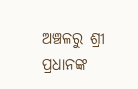ଅଞ୍ଚଳରୁ ଶ୍ରୀ ପ୍ରଧାନଙ୍କ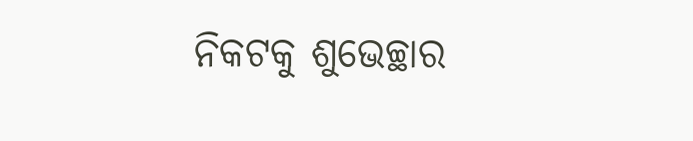ନିକଟକୁ ଶୁଭେଚ୍ଛାର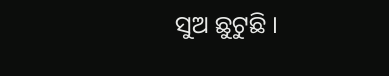ସୁଅ ଛୁଟୁଛି ।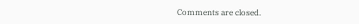Comments are closed.